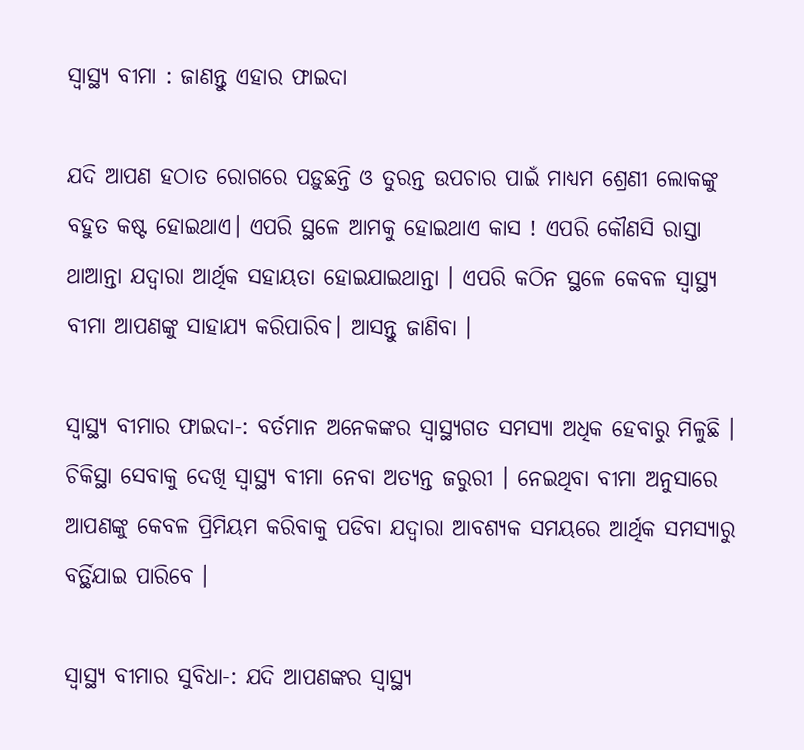ସ୍ୱାସ୍ଥ୍ୟ ବୀମା : ଜାଣନ୍ତୁ ଏହାର ଫାଇଦା

ଯଦି ଆପଣ ହଠାତ ରୋଗରେ ପଡ଼ୁଛନ୍ତି ଓ ତୁରନ୍ତ ଉପଚାର ପାଇଁ ମାଧ୍ୟମ ଶ୍ରେଣୀ ଲୋକଙ୍କୁ ବହୁତ କଷ୍ଟ ହୋଇଥାଏ। ଏପରି ସ୍ଥଳେ ଆମକୁ ହୋଇଥାଏ କାସ ! ଏପରି କୌଣସି ରାସ୍ତା ଥାଆନ୍ତା ଯଦ୍ୱାରା ଆର୍ଥିକ ସହାୟତା ହୋଇଯାଇଥାନ୍ତା । ଏପରି କଠିନ ସ୍ଥଳେ କେବଳ ସ୍ୱାସ୍ଥ୍ୟ ବୀମା ଆପଣଙ୍କୁ ସାହାଯ୍ୟ କରିପାରିବ। ଆସନ୍ତୁ ଜାଣିବା ।

ସ୍ୱାସ୍ଥ୍ୟ ବୀମାର ଫାଇଦା-: ବର୍ତମାନ ଅନେକଙ୍କର ସ୍ଵାସ୍ଥ୍ୟଗତ ସମସ୍ୟା ଅଧିକ ହେବାରୁ ମିଳୁଛି । ଚିକିସ୍ଥା ସେବାକୁ ଦେଖି ସ୍ୱାସ୍ଥ୍ୟ ବୀମା ନେବା ଅତ୍ୟନ୍ତ ଜରୁରୀ । ନେଇଥିବା ବୀମା ଅନୁସାରେ ଆପଣଙ୍କୁ କେବଳ ପ୍ରିମିୟମ କରିବାକୁ ପଡିବା ଯଦ୍ୱାରା ଆବଶ୍ୟକ ସମୟରେ ଆର୍ଥିକ ସମସ୍ୟାରୁ ବର୍ତ୍ଥିଯାଇ ପାରିବେ ।

ସ୍ୱାସ୍ଥ୍ୟ ବୀମାର ସୁବିଧା-: ଯଦି ଆପଣଙ୍କର ସ୍ୱାସ୍ଥ୍ୟ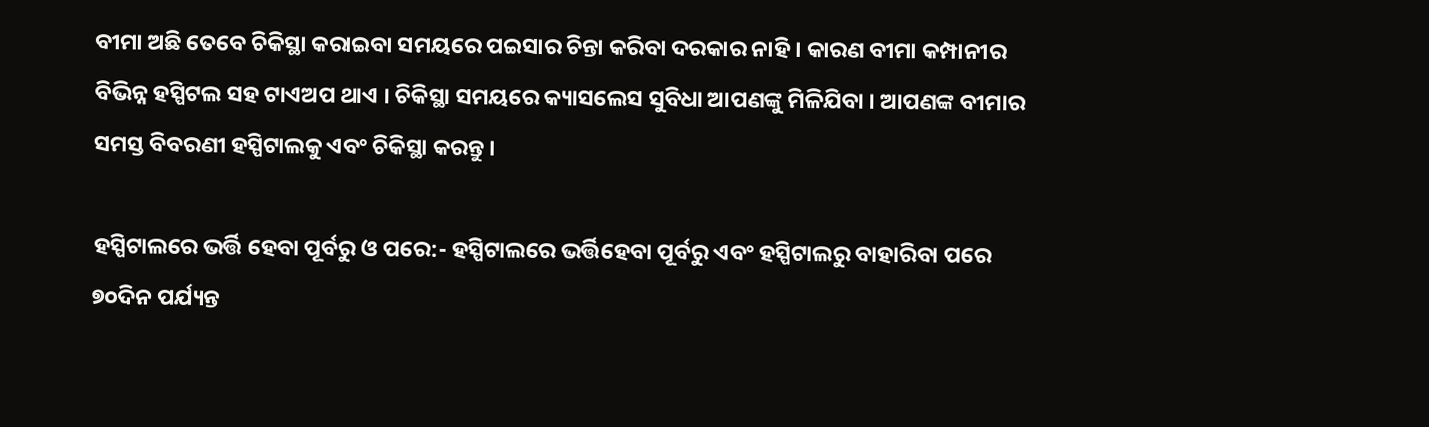ବୀମା ଅଛି ତେବେ ଚିକିସ୍ଥା କରାଇବା ସମୟରେ ପଇସାର ଚିନ୍ତା କରିବା ଦରକାର ନାହି । କାରଣ ବୀମା କମ୍ପାନୀର ବିଭିନ୍ନ ହସ୍ପିଟଲ ସହ ଟାଏଅପ ଥାଏ । ଚିକିସ୍ଥା ସମୟରେ କ୍ୟାସଲେସ ସୁବିଧା ଆପଣଙ୍କୁ ମିଳିଯିବା । ଆପଣଙ୍କ ବୀମାର ସମସ୍ତ ବିବରଣୀ ହସ୍ପିଟାଲକୁ ଏବଂ ଚିକିସ୍ଥା କରନ୍ତୁ ।

ହସ୍ପିଟାଲରେ ଭର୍ତ୍ତି ହେବା ପୂର୍ବରୁ ଓ ପରେ:- ହସ୍ପିଟାଲରେ ଭର୍ତ୍ତିହେବା ପୂର୍ବରୁ ଏବଂ ହସ୍ପିଟାଲରୁ ବାହାରିବା ପରେ ୭୦ଦିନ ପର୍ଯ୍ୟନ୍ତ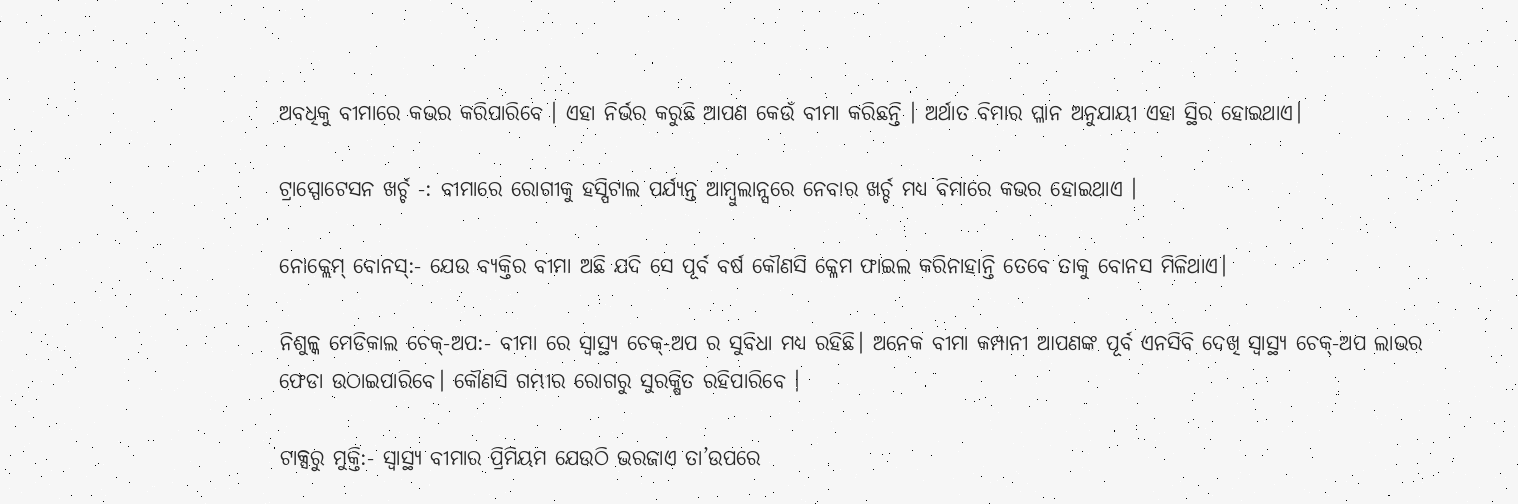ଅବଧିକୁ ବୀମାରେ କଭର କରିପାରିବେ । ଏହା ନିର୍ଭର କରୁଛି ଆପଣ କେଉଁ ବୀମା କରିଛନ୍ତି । ଅର୍ଥାତ ବିମାର ପ୍ଳାନ ଅନୁଯାୟୀ ଏହା ସ୍ଥିର ହୋଇଥାଏ।

ଟ୍ରାସ୍ପୋଟେସନ ଖର୍ଚ୍ଚ -: ବୀମାରେ ରୋଗୀକୁ ହସ୍ପିଟାଲ ପର୍ଯ୍ୟନ୍ତ ଆମ୍ବୁଲାନ୍ସରେ ନେବାର ଖର୍ଚ୍ଚ ମଧ୍ୟ ବିମାରେ କଭର ହୋଇଥାଏ ।

ନୋକ୍ଲେମ୍ ବୋନସ୍:- ଯେଉ ବ୍ୟକ୍ତିର ବୀମା ଅଛି ଯଦି ସେ ପୂର୍ବ ବର୍ଷ କୌଣସି କ୍ଳେମ ଫାଇଲ କରିନାହାନ୍ତି ତେବେ ତାକୁ ବୋନସ ମିଳିଥାଏ।

ନିଶୁଳ୍କ ମେଡିକାଲ ଚେକ୍-ଅପ:- ବୀମା ରେ ସ୍ୱାସ୍ଥ୍ୟ ଚେକ୍-ଅପ ର ସୁବିଧା ମଧ୍ୟ ରହିଛି। ଅନେକ ବୀମା କମ୍ପାନୀ ଆପଣଙ୍କ ପୂର୍ବ ଏନସିବି ଦେଖି ସ୍ୱାସ୍ଥ୍ୟ ଚେକ୍-ଅପ ଲାଭର ଫେଡା ଉଠାଇପାରିବେ। କୌଣସି ଗମ୍ଭୀର ରୋଗରୁ ସୁରକ୍ଷିତ ରହିପାରିବେ ।

ଟାକ୍ସରୁ ମୁକ୍ତି:- ସ୍ୱାସ୍ଥ୍ୟ ବୀମାର ପ୍ରିମିୟମ ଯେଉଠି ଭରଜାଏ ତା’ଉପରେ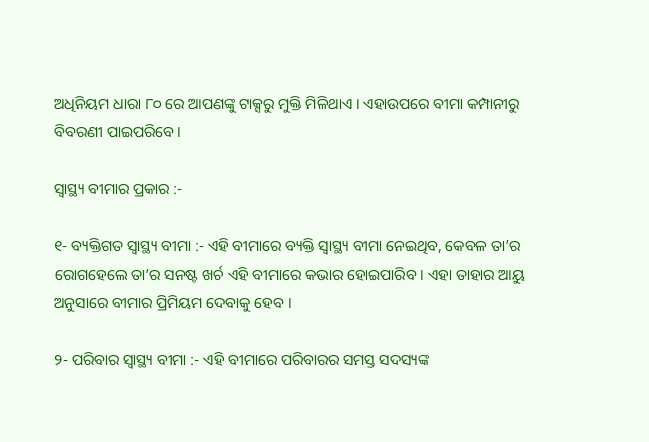ଅଧିନିୟମ ଧାରା ୮୦ ରେ ଆପଣଙ୍କୁ ଟାକ୍ସରୁ ମୁକ୍ତି ମିଳିଥାଏ । ଏହାଉପରେ ବୀମା କମ୍ପାନୀରୁ ବିବରଣୀ ପାଇପରିବେ।

ସ୍ୱାସ୍ଥ୍ୟ ବୀମାର ପ୍ରକାର :-

୧- ବ୍ୟକ୍ତିଗତ ସ୍ୱାସ୍ଥ୍ୟ ବୀମା :- ଏହି ବୀମାରେ ବ୍ୟକ୍ତି ସ୍ୱାସ୍ଥ୍ୟ ବୀମା ନେଇଥିବ, କେବଳ ତା’ର ରୋଗହେଲେ ତା’ର ସନଷ୍ଟ ଖର୍ଚ ଏହି ବୀମାରେ କଭାର ହୋଇପାରିବ । ଏହା ତାହାର ଆୟୁ ଅନୁସାରେ ବୀମାର ପ୍ରିମିୟମ ଦେବାକୁ ହେବ ।

୨- ପରିବାର ସ୍ୱାସ୍ଥ୍ୟ ବୀମା :- ଏହି ବୀମାରେ ପରିବାରର ସମସ୍ତ ସଦସ୍ୟଙ୍କ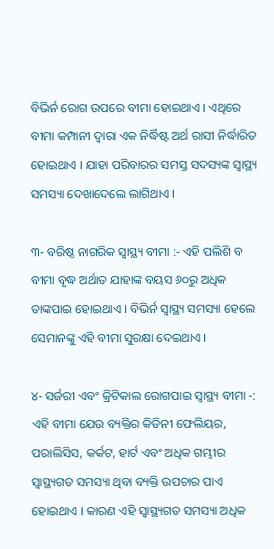ବିଭିର୍ନ ରୋଗ ଉପରେ ବୀମା ହୋଇଥାଏ । ଏଥିରେ ବୀମା କମ୍ପାନୀ ଦ୍ଵାରା ଏକ ନିର୍ଦ୍ଧିଷ୍ଟ ଅର୍ଥ ରାସୀ ନିର୍ଦ୍ଧାରିତ ହୋଇଥାଏ । ଯାହା ପରିବାରର ସମସ୍ତ ସଦସ୍ୟଙ୍କ ସ୍ୱାସ୍ଥ୍ୟ ସମସ୍ୟା ଦେଖାଦେଲେ ଲାଗିଥାଏ ।

୩- ବରିଷ୍ଠ ନାଗରିକ ସ୍ୱାସ୍ଥ୍ୟ ବୀମା :- ଏହି ପଲିଶି ବ ବୀମା ବୃଦ୍ଧ ଅର୍ଥାତ ଯାହାଙ୍କ ବୟସ ୬୦ରୁ ଅଧିକ ତାଙ୍କପାଇ ହୋଇଥାଏ । ବିଭିର୍ନ ସ୍ୱାସ୍ଥ୍ୟ ସମସ୍ୟା ହେଲେ ସେମାନଙ୍କୁ ଏହି ବୀମା ସୁରକ୍ଷା ଦେଇଥାଏ ।

୪- ସର୍ଜରୀ ଏବଂ କ୍ରିଟିକାଲ ରୋଗପାଇ ସ୍ୱାସ୍ଥ୍ୟ ବୀମା -: ଏହି ବୀମା ଯେଉ ବ୍ୟକ୍ତିର କିଡିନୀ ଫେଲିୟର, ପରାଲିସିସ, କର୍କଟ, ହାର୍ଟ ଏବଂ ଅଧିକ ଗମ୍ଭୀର ସ୍ୱାସ୍ଥ୍ୟଗତ ସମସ୍ୟା ଥିବା ବ୍ୟକ୍ତି ଉପଚାର ପାଏ ହୋଇଥାଏ । କାରଣ ଏହି ସ୍ୱାସ୍ଥ୍ୟଗତ ସମସ୍ୟା ଅଧିକ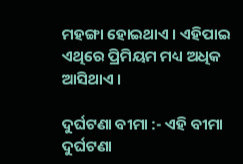ମହଙ୍ଗା ହୋଇଥାଏ । ଏହିପାଇ ଏଥିରେ ପ୍ରିମିୟମ ମଧ୍ୟ ଅଧିକ ଆସିଥାଏ ।

ଦୁର୍ଘଟଣା ବୀମା :- ଏହି ବୀମା ଦୁର୍ଘଟଣା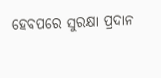ହେବପରେ ସୁରକ୍ଷା ପ୍ରଦାନ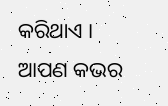କରିଥାଏ । ଆପଣ କଭର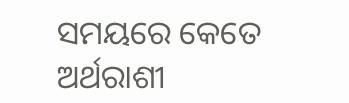ସମୟରେ କେତେ ଅର୍ଥରାଶୀ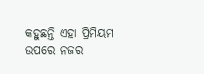କହୁଛନ୍ତି ଏହା ପ୍ରିମିୟମ ଉପରେ ନଜର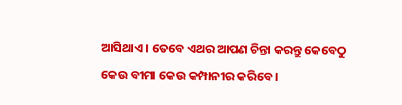ଆସିଥାଏ । ତେବେ ଏଥର ଆପଣ ଚିନ୍ତା କରନ୍ତୁ କେବେଠୁ କେଉ ବୀମା କେଉ କମ୍ପାନୀର କରିବେ ।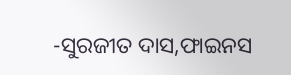-ସୁରଜୀତ ଦାସ,ଫାଇନସ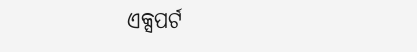ଏକ୍ସପର୍ଟ